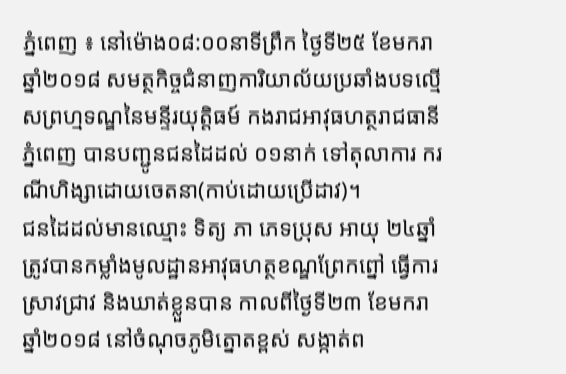ភ្នំពេញ ៖ នៅម៉ោង០៨:០០នាទីព្រឹក ថ្ងៃទី២៥ ខែមករា ឆ្នាំ២០១៨ សមត្ថកិច្ចជំនាញការិយាល័យប្រឆាំងបទល្មើសព្រហ្មទណ្ឌនៃមន្ទីរយុត្តិធម៍ កងរាជអាវុធហត្ថរាជធានីភ្នំពេញ បានបញ្ជូនជនដៃដល់ ០១នាក់ ទៅតុលាការ ករណីហិង្សាដោយចេតនា(កាប់ដោយប្រើដាវ)។
ជនដៃដល់មានឈ្មោះ ទិត្យ ភា ភេទប្រុស អាយុ ២៤ឆ្នាំ ត្រូវបានកម្លាំងមូលដ្ឋានអាវុធហត្ថខណ្ឌព្រែកព្នៅ ធ្វើការស្រាវជ្រាវ និងឃាត់ខ្លួនបាន កាលពីថ្ងៃទី២៣ ខែមករា ឆ្នាំ២០១៨ នៅចំណុចភូមិត្នោតខ្ពស់ សង្កាត់ព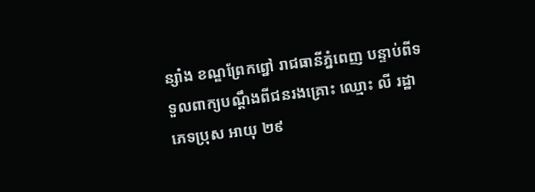ន្សាំង ខណ្ឌព្រែកព្នៅ រាជធានីភ្នំពេញ បន្ទាប់ពីទទួលពាក្យបណ្តឹងពីជនរងគ្រោះ ឈ្មោះ លី រដ្ឋា ភេទប្រុស អាយុ ២៩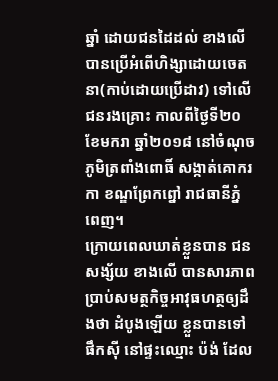ឆ្នាំ ដោយជនដៃដល់ ខាងលើ បានប្រើអំពើហិង្សាដោយចេតនា(កាប់ដោយប្រើដាវ) ទៅលើជនរងគ្រោះ កាលពីថ្ងៃទី២០ ខែមករា ឆ្នាំ២០១៨ នៅចំណុចភូមិត្រពាំងពោធិ៍ សង្កាត់គោករកា ខណ្ឌព្រែកព្នៅ រាជធានីភ្នំពេញ។
ក្រោយពេលឃាត់ខ្លួនបាន ជនសង្ស័យ ខាងលើ បានសារភាពប្រាប់សមត្ថកិច្ចអាវុធហត្ថឲ្យដឹងថា ដំបូងឡើយ ខ្លួនបានទៅផឹកស៊ី នៅផ្ទះឈ្មោះ ប៉ង់ ដែល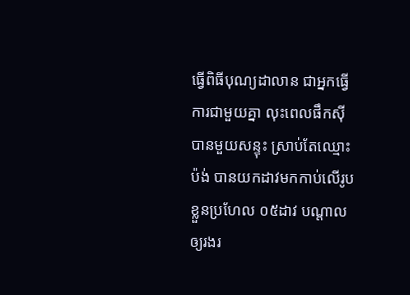ធ្វើពិធីបុណ្យដាលាន ជាអ្នកធ្វើការជាមួយគ្នា លុះពេលផឹកស៊ីបានមួយសន្ទុះ ស្រាប់តែឈ្មោះ ប៉ង់ បានយកដាវមកកាប់លើរូបខ្លួនប្រហែល ០៥ដាវ បណ្តាលឲ្យរងរ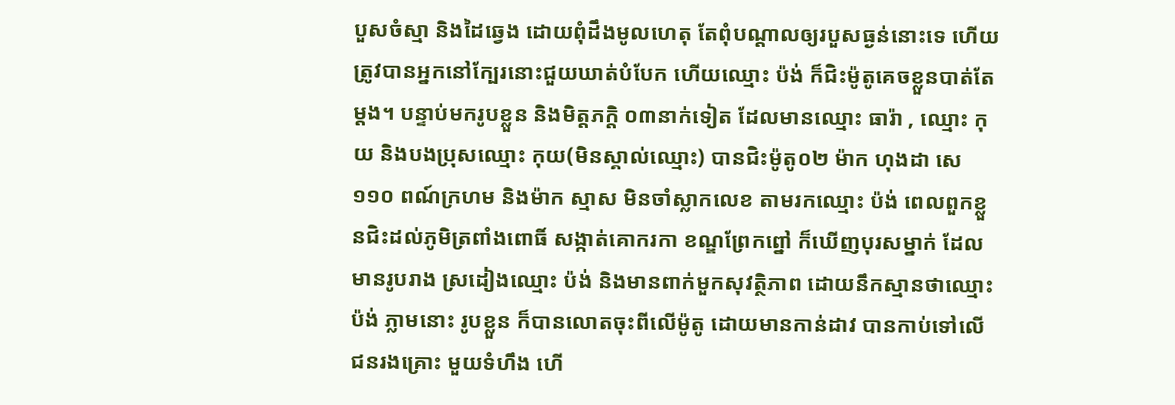បួសចំស្មា និងដៃឆ្វេង ដោយពុំដឹងមូលហេតុ តែពុំបណ្តាលឲ្យរបួសធ្ងន់នោះទេ ហើយត្រូវបានអ្នកនៅក្បែរនោះជួយឃាត់បំបែក ហើយឈ្មោះ ប៉ង់ ក៏ជិះម៉ូតូគេចខ្លួនបាត់តែម្តង។ បន្ទាប់មករូបខ្លួន និងមិត្តភក្តិ ០៣នាក់ទៀត ដែលមានឈ្មោះ ធារ៉ា , ឈ្មោះ កុយ និងបងប្រុសឈ្មោះ កុយ(មិនស្គាល់ឈ្មោះ) បានជិះម៉ូតូ០២ ម៉ាក ហុងដា សេ១១០ ពណ៍ក្រហម និងម៉ាក ស្មាស មិនចាំស្លាកលេខ តាមរកឈ្មោះ ប៉ង់ ពេលពួកខ្លួនជិះដល់ភូមិត្រពាំងពោធិ៍ សង្កាត់គោករកា ខណ្ឌព្រែកព្នៅ ក៏ឃើញបុរសម្នាក់ ដែលមានរូបរាង ស្រដៀងឈ្មោះ ប៉ង់ និងមានពាក់មួកសុវត្ថិភាព ដោយនឹកស្មានថាឈ្មោះ ប៉ង់ ភ្លាមនោះ រូបខ្លួន ក៏បានលោតចុះពីលើម៉ូតូ ដោយមានកាន់ដាវ បានកាប់ទៅលើជនរងគ្រោះ មួយទំហឹង ហើ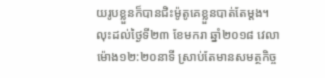យរូបខ្លួនក៏បានជិះម៉ូតូគេខ្លួនបាត់តែម្តង។ លុះដល់ថ្ងៃទី២៣ ខែមករា ឆ្នាំ២០១៨ វេលាម៉ោង១២:២០នាទី ស្រាប់តែមានសមត្ថកិច្ច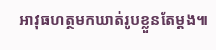អាវុធហត្ថមកឃាត់រូបខ្លួនតែម្តង៕